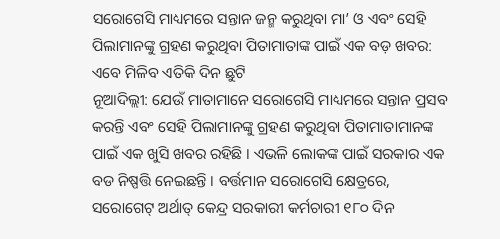ସରୋଗେସି ମାଧ୍ୟମରେ ସନ୍ତାନ ଜନ୍ମ କରୁଥିବା ମା’ ଓ ଏବଂ ସେହି ପିଲାମାନଙ୍କୁ ଗ୍ରହଣ କରୁଥିବା ପିତାମାତାଙ୍କ ପାଇଁ ଏକ ବଡ଼ ଖବର: ଏବେ ମିଳିବ ଏତିକି ଦିନ ଛୁଟି
ନୂଆଦିଲ୍ଲୀ: ଯେଉଁ ମାତାମାନେ ସରୋଗେସି ମାଧ୍ୟମରେ ସନ୍ତାନ ପ୍ରସବ କରନ୍ତି ଏବଂ ସେହି ପିଲାମାନଙ୍କୁ ଗ୍ରହଣ କରୁଥିବା ପିତାମାତାମାନଙ୍କ ପାଇଁ ଏକ ଖୁସି ଖବର ରହିଛି । ଏଭଳି ଲୋକଙ୍କ ପାଇଁ ସରକାର ଏକ ବଡ ନିଷ୍ପତ୍ତି ନେଇଛନ୍ତି । ବର୍ତ୍ତମାନ ସରୋଗେସି କ୍ଷେତ୍ରରେ, ସରୋଗେଟ୍ ଅର୍ଥାତ୍ କେନ୍ଦ୍ର ସରକାରୀ କର୍ମଚାରୀ ୧୮୦ ଦିନ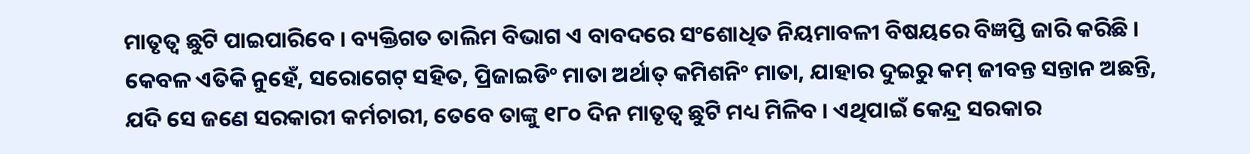ମାତୃତ୍ୱ ଛୁଟି ପାଇପାରିବେ । ବ୍ୟକ୍ତିଗତ ତାଲିମ ବିଭାଗ ଏ ବାବଦରେ ସଂଶୋଧିତ ନିୟମାବଳୀ ବିଷୟରେ ବିଜ୍ଞପ୍ତି ଜାରି କରିଛି ।
କେବଳ ଏତିକି ନୁହେଁ, ସରୋଗେଟ୍ ସହିତ, ପ୍ରିଜାଇଡିଂ ମାତା ଅର୍ଥାତ୍ କମିଶନିଂ ମାତା, ଯାହାର ଦୁଇରୁ କମ୍ ଜୀବନ୍ତ ସନ୍ତାନ ଅଛନ୍ତି, ଯଦି ସେ ଜଣେ ସରକାରୀ କର୍ମଚାରୀ, ତେବେ ତାଙ୍କୁ ୧୮୦ ଦିନ ମାତୃତ୍ୱ ଛୁଟି ମଧ୍ୟ ମିଳିବ । ଏଥିପାଇଁ କେନ୍ଦ୍ର ସରକାର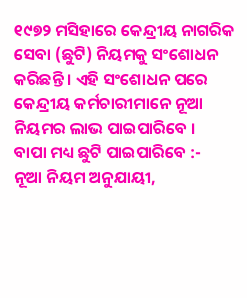୧୯୭୨ ମସିହାରେ କେନ୍ଦ୍ରୀୟ ନାଗରିକ ସେବା (ଛୁଟି) ନିୟମକୁ ସଂଶୋଧନ କରିଛନ୍ତି । ଏହି ସଂଶୋଧନ ପରେ କେନ୍ଦ୍ରୀୟ କର୍ମଚାରୀମାନେ ନୂଆ ନିୟମର ଲାଭ ପାଇପାରିବେ ।
ବାପା ମଧ୍ୟ ଛୁଟି ପାଇପାରିବେ :-
ନୂଆ ନିୟମ ଅନୁଯାୟୀ,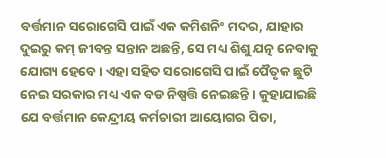ବର୍ତ୍ତମାନ ସରୋଗେସି ପାଇଁ ଏକ କମିଶନିଂ ମଦର, ଯାହାର ଦୁଇରୁ କମ୍ ଜୀବନ୍ତ ସନ୍ତାନ ଅଛନ୍ତି, ସେ ମଧ୍ୟ ଶିଶୁ ଯତ୍ନ ନେବାକୁ ଯୋଗ୍ୟ ହେବେ । ଏହା ସହିତ ସରୋଗେସି ପାଇଁ ପୈତୃକ ଛୁଟି ନେଇ ସରକାର ମଧ୍ୟ ଏକ ବଡ ନିଷ୍ପତ୍ତି ନେଇଛନ୍ତି । କୁହାଯାଇଛି ଯେ ବର୍ତ୍ତମାନ କେନ୍ଦ୍ରୀୟ କର୍ମଚାରୀ ଆୟୋଗର ପିତା,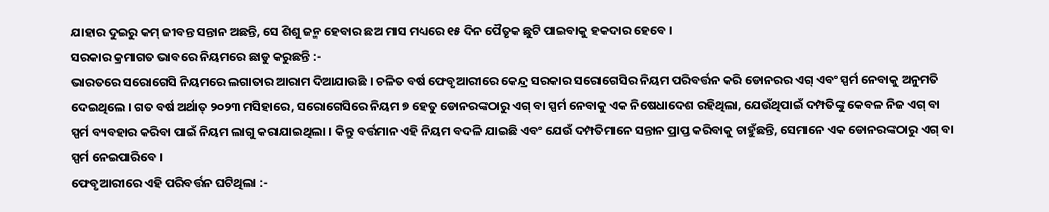ଯାହାର ଦୁଇରୁ କମ୍ ଜୀବନ୍ତ ସନ୍ତାନ ଅଛନ୍ତି, ସେ ଶିଶୁ ଜନ୍ମ ହେବାର ଛଅ ମାସ ମଧ୍ୟରେ ୧୫ ଦିନ ପୈତୃକ ଛୁଟି ପାଇବାକୁ ହକଦାର ହେବେ ।
ସରକାର କ୍ରମାଗତ ଭାବରେ ନିୟମରେ ଛାଡୁ କରୁଛନ୍ତି :-
ଭାରତରେ ସରୋଗେସି ନିୟମରେ ଲଗାତାର ଆରାମ ଦିଆଯାଉଛି । ଚଳିତ ବର୍ଷ ଫେବୃଆରୀରେ କେନ୍ଦ୍ର ସରକାର ସରୋଗେସିର ନିୟମ ପରିବର୍ତ୍ତନ କରି ଡୋନରର ଏଗ୍ ଏବଂ ସ୍ପର୍ମ ନେବାକୁ ଅନୁମତି ଦେଇଥିଲେ । ଗତ ବର୍ଷ ଅର୍ଥାତ୍ ୨୦୨୩ ମସିହାରେ, ସରୋଗେସିରେ ନିୟମ ୭ ହେତୁ ଡୋନରଙ୍କଠାରୁ ଏଗ୍ ବା ସ୍ପର୍ମ ନେବାକୁ ଏକ ନିଷେଧାଦେଶ ରହିଥିଲା, ଯେଉଁଥିପାଇଁ ଦମ୍ପତିଙ୍କୁ କେବଳ ନିଜ ଏଗ୍ ବା ସ୍ପର୍ମ ବ୍ୟବହାର କରିବା ପାଇଁ ନିୟମ ଲାଗୁ କରାଯାଇଥିଲା । କିନ୍ତୁ ବର୍ତ୍ତମାନ ଏହି ନିୟମ ବଦଳି ଯାଇଛି ଏବଂ ଯେଉଁ ଦମ୍ପତିମାନେ ସନ୍ତାନ ପ୍ରାପ୍ତ କରିବାକୁ ଚାହୁଁଛନ୍ତି, ସେମାନେ ଏକ ଡୋନରଙ୍କଠାରୁ ଏଗ୍ ବା ସ୍ପର୍ମ ନେଇପାରିବେ ।
ଫେବୃଆରୀରେ ଏହି ପରିବର୍ତ୍ତନ ଘଟିଥିଲା :-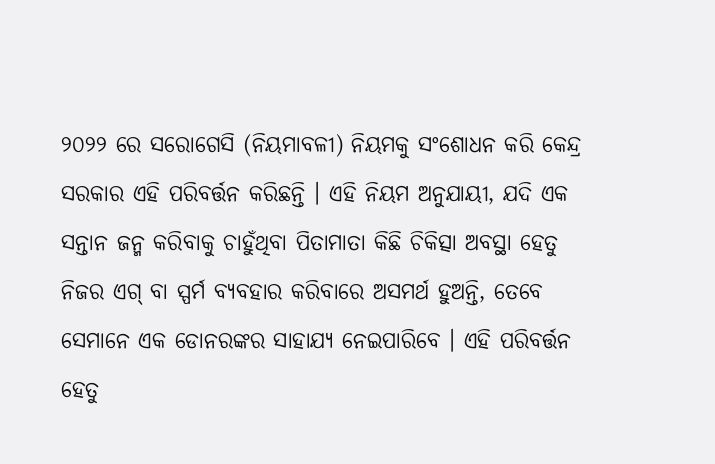୨୦୨୨ ରେ ସରୋଗେସି (ନିୟମାବଳୀ) ନିୟମକୁ ସଂଶୋଧନ କରି କେନ୍ଦ୍ର ସରକାର ଏହି ପରିବର୍ତ୍ତନ କରିଛନ୍ତି । ଏହି ନିୟମ ଅନୁଯାୟୀ, ଯଦି ଏକ ସନ୍ତାନ ଜନ୍ମ କରିବାକୁ ଚାହୁଁଥିବା ପିତାମାତା କିଛି ଚିକିତ୍ସା ଅବସ୍ଥା ହେତୁ ନିଜର ଏଗ୍ ବା ସ୍ପର୍ମ ବ୍ୟବହାର କରିବାରେ ଅସମର୍ଥ ହୁଅନ୍ତି, ତେବେ ସେମାନେ ଏକ ଡୋନରଙ୍କର ସାହାଯ୍ୟ ନେଇପାରିବେ । ଏହି ପରିବର୍ତ୍ତନ ହେତୁ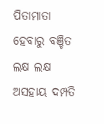ପିତାମାତା ହେବାରୁ ବଞ୍ଚିତ ଲକ୍ଷ ଲକ୍ଷ ଅସହାୟ ଦମ୍ପତି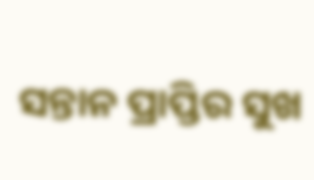ସନ୍ତାନ ପ୍ରାପ୍ତିର ସୁଖ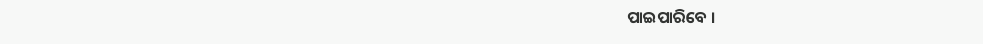ପାଇପାରିବେ ।